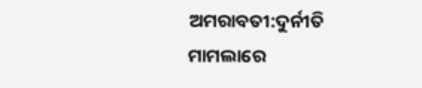ଅମରାବତୀ:ଦୁର୍ନୀତି ମାମଲାରେ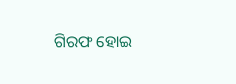ଗିରଫ ହୋଇ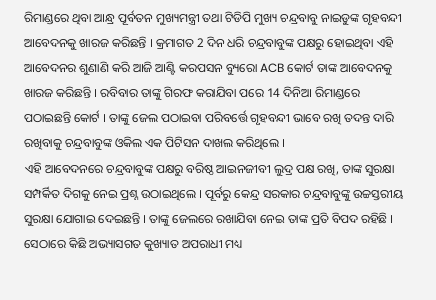ରିମାଣ୍ଡରେ ଥିବା ଆନ୍ଧ୍ର ପୂର୍ବତନ ମୁଖ୍ୟମନ୍ତ୍ରୀ ତଥା ଟିଡିପି ମୁଖ୍ୟ ଚନ୍ଦ୍ରବାବୁ ନାଇଡୁଙ୍କ ଗୃହବନ୍ଦୀ ଆବେଦନକୁ ଖାରଜ କରିଛନ୍ତି । କ୍ରମାଗତ 2 ଦିନ ଧରି ଚନ୍ଦ୍ରବାବୁଙ୍କ ପକ୍ଷରୁ ହୋଇଥିବା ଏହି ଆବେଦନର ଶୁଣାଣି କରି ଆଜି ଆଣ୍ଟି କରପସନ ବ୍ୟୁରୋ ACB କୋର୍ଟ ତାଙ୍କ ଆବେଦନକୁ ଖାରଜ କରିଛନ୍ତି । ରବିବାର ତାଙ୍କୁ ଗିରଫ କରାଯିବା ପରେ 14 ଦିନିଆ ରିମାଣ୍ଡରେ ପଠାଇଛନ୍ତି କୋର୍ଟ । ତାଙ୍କୁ ଜେଲ ପଠାଇବା ପରିବର୍ତ୍ତେ ଗୃହବନ୍ଦୀ ଭାବେ ରଖି ତଦନ୍ତ ଦାରି ରଖିବାକୁ ଚନ୍ଦ୍ରବାବୁଙ୍କ ଓକିଲ ଏକ ପିଟିସନ ଦାଖଲ କରିଥିଲେ ।
ଏହି ଆବେଦନରେ ଚନ୍ଦ୍ରବାବୁଙ୍କ ପକ୍ଷରୁ ବରିଷ୍ଠ ଆଇନଜୀବୀ ଲୁଦ୍ର ପକ୍ଷ ରଖି, ତାଙ୍କ ସୁରକ୍ଷା ସମ୍ପର୍କିତ ଦିଗକୁ ନେଇ ପ୍ରଶ୍ନ ଉଠାଇଥିଲେ । ପୂର୍ବରୁ କେନ୍ଦ୍ର ସରକାର ଚନ୍ଦ୍ରବାବୁଙ୍କୁ ଉଚ୍ଚସ୍ତରୀୟ ସୁରକ୍ଷା ଯୋଗାଇ ଦେଇଛନ୍ତି । ତାଙ୍କୁ ଜେଲରେ ରଖାଯିବା ନେଇ ତାଙ୍କ ପ୍ରତି ବିପଦ ରହିଛି । ସେଠାରେ କିଛି ଅଭ୍ୟାସଗତ କୁଖ୍ୟାତ ଅପରାଧୀ ମଧ୍ୟ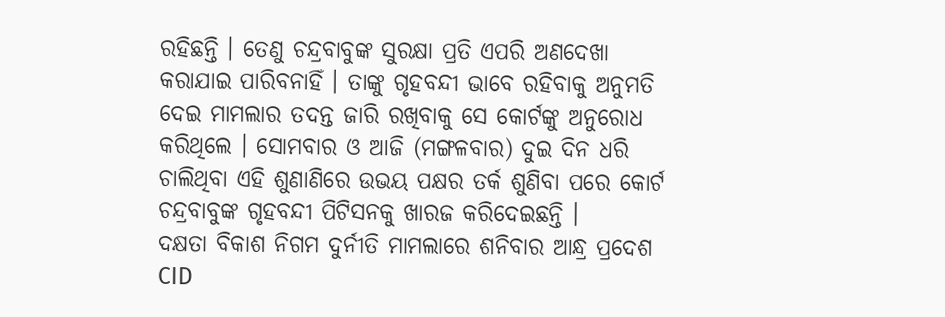ରହିଛନ୍ତି । ତେଣୁ ଚନ୍ଦ୍ରବାବୁଙ୍କ ସୁରକ୍ଷା ପ୍ରତି ଏପରି ଅଣଦେଖା କରାଯାଇ ପାରିବନାହିଁ । ତାଙ୍କୁ ଗୃହବନ୍ଦୀ ଭାବେ ରହିବାକୁ ଅନୁମତି ଦେଇ ମାମଲାର ତଦନ୍ତ ଜାରି ରଖିବାକୁ ସେ କୋର୍ଟଙ୍କୁ ଅନୁରୋଧ କରିଥିଲେ । ସୋମବାର ଓ ଆଜି (ମଙ୍ଗଳବାର) ଦୁଇ ଦିନ ଧରି ଚାଲିଥିବା ଏହି ଶୁଣାଣିରେ ଉଭୟ ପକ୍ଷର ତର୍କ ଶୁଣିବା ପରେ କୋର୍ଟ ଚନ୍ଦ୍ରବାବୁଙ୍କ ଗୃହବନ୍ଦୀ ପିଟିସନକୁ ଖାରଜ କରିଦେଇଛନ୍ତି ।
ଦକ୍ଷତା ବିକାଶ ନିଗମ ଦୁର୍ନୀତି ମାମଲାରେ ଶନିବାର ଆନ୍ଧ୍ର ପ୍ରଦେଶ CID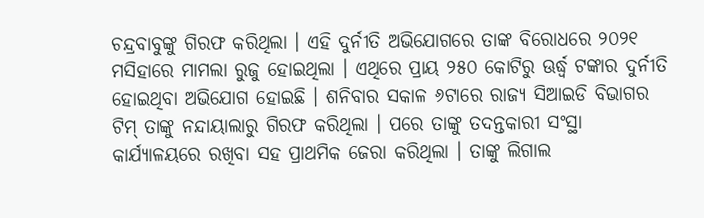ଚନ୍ଦ୍ରବାବୁଙ୍କୁ ଗିରଫ କରିଥିଲା । ଏହି ଦୁର୍ନୀତି ଅଭିଯୋଗରେ ତାଙ୍କ ବିରୋଧରେ ୨୦୨୧ ମସିହାରେ ମାମଲା ରୁଜୁ ହୋଇଥିଲା । ଏଥିରେ ପ୍ରାୟ ୨୫୦ କୋଟିରୁ ଊର୍ଦ୍ଧ୍ବ ଟଙ୍କାର ଦୁର୍ନୀତି ହୋଇଥିବା ଅଭିଯୋଗ ହୋଇଛି । ଶନିବାର ସକାଳ ୬ଟାରେ ରାଜ୍ୟ ସିଆଇଡି ବିଭାଗର ଟିମ୍ ତାଙ୍କୁ ନନ୍ଦାୟାଲାରୁ ଗିରଫ କରିଥିଲା । ପରେ ତାଙ୍କୁ ତଦନ୍ତକାରୀ ସଂସ୍ଥା କାର୍ଯ୍ୟାଳୟରେ ରଖିବା ସହ ପ୍ରାଥମିକ ଜେରା କରିଥିଲା । ତାଙ୍କୁ ଲିଗାଲ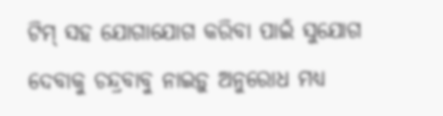ଟିମ୍ ସହ ଯୋଗାଯୋଗ କରିବା ପାଇଁ ସୁଯୋଗ ଦେବାକୁ ଚନ୍ଦ୍ରବାବୁ ନାଇଡ଼ୁ ଅନୁରୋଧ ମଧ୍ୟ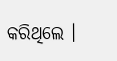କରିଥିଲେ ।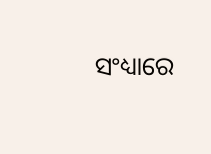ସଂଧ୍ୟାରେ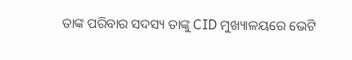ତାଙ୍କ ପରିବାର ସଦସ୍ୟ ତାଙ୍କୁ CID ମୁଖ୍ୟାଳୟରେ ଭେଟି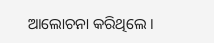ଆଲୋଚନା କରିଥିଲେ ।